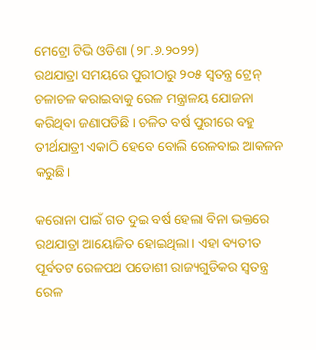ମେଟ୍ରୋ ଟିଭି ଓଡିଶା (୨୮.୬.୨୦୨୨)
ରଥଯାତ୍ରା ସମୟରେ ପୁରୀଠାରୁ ୨୦୫ ସ୍ୱତନ୍ତ୍ର ଟ୍ରେନ୍ ଚଳାଚଳ କରାଇବାକୁ ରେଳ ମନ୍ତ୍ରାଳୟ ଯୋଜନା କରିଥିବା ଜଣାପଡିଛି । ଚଳିତ ବର୍ଷ ପୁରୀରେ ବହୁ ତୀର୍ଥଯାତ୍ରୀ ଏକାଠି ହେବେ ବୋଲି ରେଳବାଇ ଆକଳନ କରୁଛି।

କରୋନା ପାଇଁ ଗତ ଦୁଇ ବର୍ଷ ହେଲା ବିନା ଭକ୍ତରେ ରଥଯାତ୍ରା ଆୟୋଜିତ ହୋଇଥିଲା। ଏହା ବ୍ୟତୀତ ପୂର୍ବତଟ ରେଳପଥ ପଡୋଶୀ ରାଜ୍ୟଗୁଡିକର ସ୍ୱତନ୍ତ୍ର ରେଳ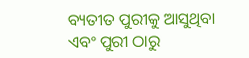ବ୍ୟତୀତ ପୁରୀକୁ ଆସୁଥିବା ଏବଂ ପୁରୀ ଠାରୁ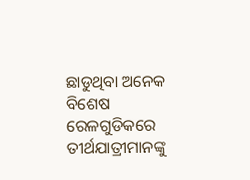ଛାଡୁଥିବା ଅନେକ ବିଶେଷ ରେଳଗୁଡିକରେ ତୀର୍ଥଯାତ୍ରୀମାନଙ୍କୁ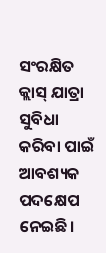ସଂରକ୍ଷିତ କ୍ଲାସ୍ ଯାତ୍ରା ସୁବିଧା କରିବା ପାଇଁ ଆବଶ୍ୟକ ପଦକ୍ଷେପ ନେଇଛି।